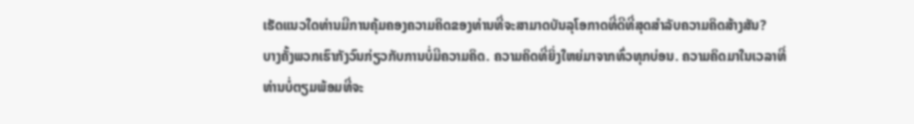ເຮັດແນວໃດທ່ານມີການຄຸ້ມຄອງຄວາມຄິດຂອງທ່ານທີ່ຈະສາມາດບັນລຸໂອກາດທີ່ດີທີ່ສຸດສໍາລັບຄວາມຄິດສ້າງສັນ?
ບາງຄັ້ງພວກເຮົາກັງວົນກ່ຽວກັບການບໍ່ມີຄວາມຄິດ. ຄວາມຄິດທີ່ຍິ່ງໃຫຍ່ມາຈາກທົ່ວທຸກບ່ອນ. ຄວາມຄິດມາໃນເວລາທີ່ທ່ານບໍ່ຕຽມພ້ອມທີ່ຈະ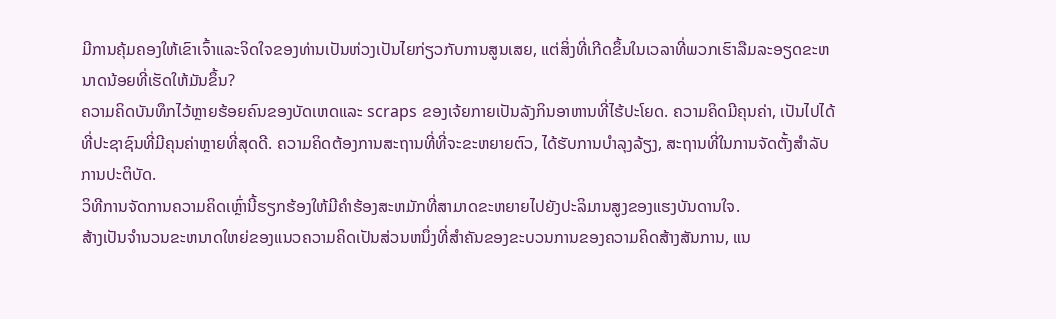ມີການຄຸ້ມຄອງໃຫ້ເຂົາເຈົ້າແລະຈິດໃຈຂອງທ່ານເປັນຫ່ວງເປັນໄຍກ່ຽວກັບການສູນເສຍ, ແຕ່ສິ່ງທີ່ເກີດຂຶ້ນໃນເວລາທີ່ພວກເຮົາລືມລະອຽດຂະຫນາດນ້ອຍທີ່ເຮັດໃຫ້ມັນຂຶ້ນ?
ຄວາມຄິດບັນທຶກໄວ້ຫຼາຍຮ້ອຍຄົນຂອງບັດເຫດແລະ scraps ຂອງເຈ້ຍກາຍເປັນລັງກິນອາຫານທີ່ໄຮ້ປະໂຍດ. ຄວາມຄິດມີຄຸນຄ່າ, ເປັນໄປໄດ້ທີ່ປະຊາຊົນທີ່ມີຄຸນຄ່າຫຼາຍທີ່ສຸດດີ. ຄວາມຄິດຕ້ອງການສະຖານທີ່ທີ່ຈະຂະຫຍາຍຕົວ, ໄດ້ຮັບການບໍາລຸງລ້ຽງ, ສະຖານທີ່ໃນການຈັດຕັ້ງສໍາລັບການປະຕິບັດ.
ວິທີການຈັດການຄວາມຄິດເຫຼົ່ານີ້ຮຽກຮ້ອງໃຫ້ມີຄໍາຮ້ອງສະຫມັກທີ່ສາມາດຂະຫຍາຍໄປຍັງປະລິມານສູງຂອງແຮງບັນດານໃຈ.
ສ້າງເປັນຈໍານວນຂະຫນາດໃຫຍ່ຂອງແນວຄວາມຄິດເປັນສ່ວນຫນຶ່ງທີ່ສໍາຄັນຂອງຂະບວນການຂອງຄວາມຄິດສ້າງສັນການ, ແນ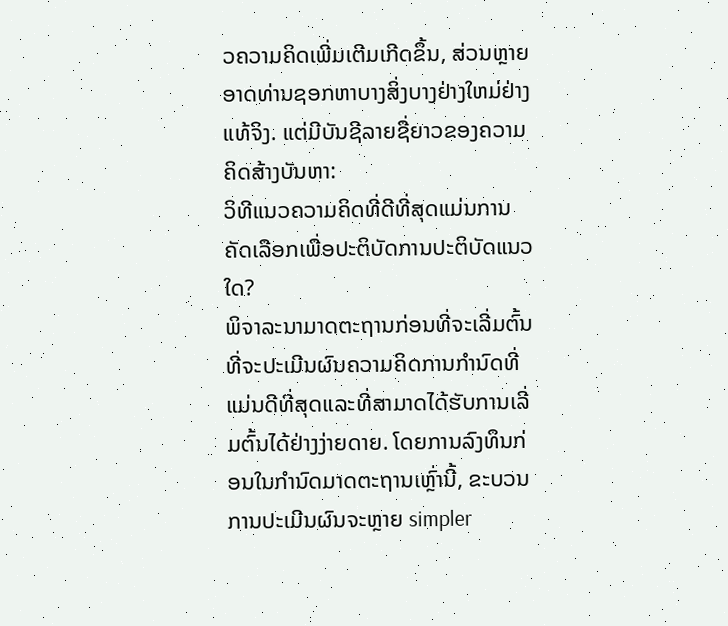ວຄວາມຄິດເພີ່ມເຕີມເກີດຂຶ້ນ, ສ່ວນຫຼາຍອາດທ່ານຊອກຫາບາງສິ່ງບາງຢ່າງໃຫມ່ຢ່າງແທ້ຈິງ. ແຕ່ມີບັນຊີລາຍຊື່ຍາວຂອງຄວາມຄິດສ້າງບັນຫາ:
ວິທີແນວຄວາມຄິດທີ່ດີທີ່ສຸດແມ່ນການຄັດເລືອກເພື່ອປະຕິບັດການປະຕິບັດແນວໃດ?
ພິຈາລະນາມາດຕະຖານກ່ອນທີ່ຈະເລີ່ມຕົ້ນທີ່ຈະປະເມີນຜົນຄວາມຄິດການກໍານົດທີ່ແມ່ນດີທີ່ສຸດແລະທີ່ສາມາດໄດ້ຮັບການເລີ່ມຕົ້ນໄດ້ຢ່າງງ່າຍດາຍ. ໂດຍການລົງທຶນກ່ອນໃນກໍານົດມາດຕະຖານເຫຼົ່ານີ້, ຂະບວນການປະເມີນຜົນຈະຫຼາຍ simpler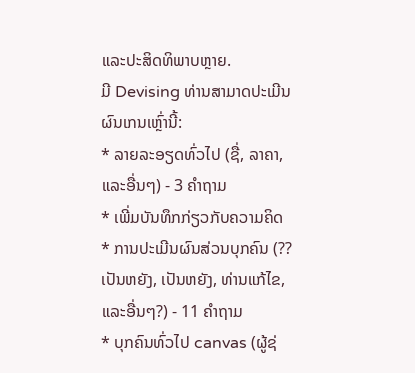ແລະປະສິດທິພາບຫຼາຍ.
ມີ Devising ທ່ານສາມາດປະເມີນຜົນເກນເຫຼົ່ານີ້:
* ລາຍລະອຽດທົ່ວໄປ (ຊື່, ລາຄາ, ແລະອື່ນໆ) - 3 ຄໍາຖາມ
* ເພີ່ມບັນທຶກກ່ຽວກັບຄວາມຄິດ
* ການປະເມີນຜົນສ່ວນບຸກຄົນ (?? ເປັນຫຍັງ, ເປັນຫຍັງ, ທ່ານແກ້ໄຂ, ແລະອື່ນໆ?) - 11 ຄໍາຖາມ
* ບຸກຄົນທົ່ວໄປ canvas (ຜູ້ຊ່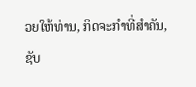ວຍໃຫ້ທ່ານ, ກິດຈະກໍາທີ່ສໍາຄັນ, ຊັບ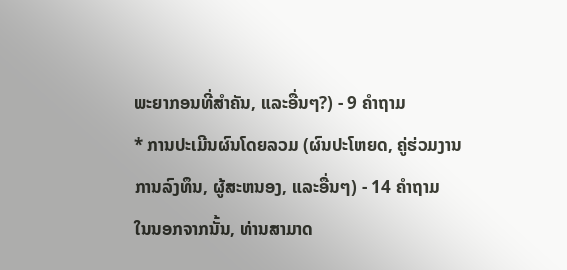ພະຍາກອນທີ່ສໍາຄັນ, ແລະອື່ນໆ?) - 9 ຄໍາຖາມ
* ການປະເມີນຜົນໂດຍລວມ (ຜົນປະໂຫຍດ, ຄູ່ຮ່ວມງານການລົງທຶນ, ຜູ້ສະຫນອງ, ແລະອື່ນໆ) - 14 ຄໍາຖາມ
ໃນນອກຈາກນັ້ນ, ທ່ານສາມາດ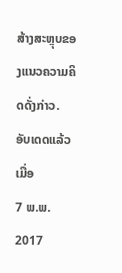ສ້າງສະຫຼຸບຂອງແນວຄວາມຄິດດັ່ງກ່າວ.
ອັບເດດແລ້ວເມື່ອ
7 ພ.ພ. 2017